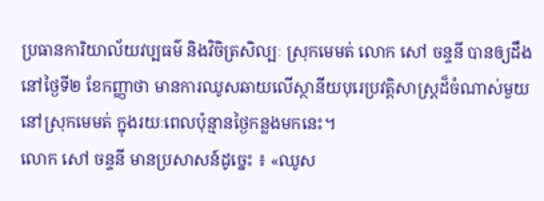ប្រធានការិយាល័យវប្បធម៌ និងវិចិត្រសិល្បៈ ស្រុកមេមត់ លោក សៅ ចន្ទនី បានឲ្យដឹងនៅថ្ងៃទី២ ខែកញ្ញាថា មានការឈូសឆាយលើស្ថានីយបុរេប្រវត្តិសាស្រ្តដ៏ចំណាស់មួយនៅស្រុកមេមត់ ក្នុងរយៈពេលប៉ុន្មានថ្ងៃកន្លងមកនេះ។
លោក សៅ ចន្ទនី មានប្រសាសន៍ដូច្នេះ ៖ «ឈូស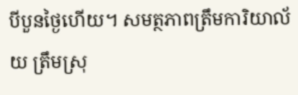បីបួនថ្ងៃហើយ។ សមត្ថភាពត្រឹមការិយាល័យ ត្រឹមស្រុ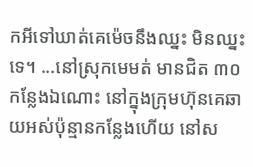កអីទៅឃាត់គេម៉េចនឹងឈ្នះ មិនឈ្នះទេ។ ...នៅស្រុកមេមត់ មានជិត ៣០កន្លែងឯណោះ នៅក្នុងក្រុមហ៊ុនគេឆាយអស់ប៉ុន្មានកន្លែងហើយ នៅស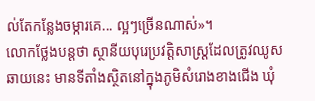ល់តែកន្លែងចម្ការគេ... ល្អៗច្រើនណាស់»។
លោកថ្លែងបន្តថា ស្ថានីយបុរេប្រវត្តិសាស្ត្រដែលត្រូវឈូសឆាយនេះ មានទីតាំងស្ថិតនៅក្នុងភូមិសំរោងខាងជើង ឃុំ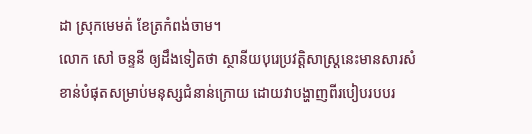ដា ស្រុកមេមត់ ខែត្រកំពង់ចាម។
លោក សៅ ចន្ទនី ឲ្យដឹងទៀតថា ស្ថានីយបុរេប្រវត្តិសាស្រ្តនេះមានសារសំខាន់បំផុតសម្រាប់មនុស្សជំនាន់ក្រោយ ដោយវាបង្ហាញពីរបៀបរបបរ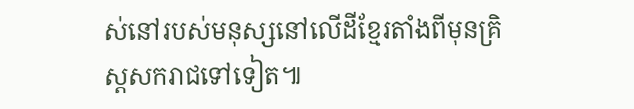ស់នៅរបស់មនុស្សនៅលើដីខ្មែរតាំងពីមុនគ្រិស្តសករាជទៅទៀត៕